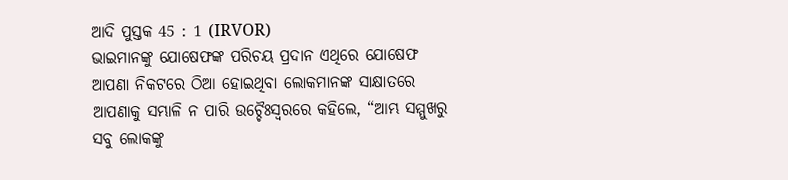ଆଦି ପୁସ୍ତକ 45 : 1 (IRVOR)
ଭାଇମାନଙ୍କୁ ଯୋଷେଫଙ୍କ ପରିଚୟ ପ୍ରଦାନ ଏଥିରେ ଯୋଷେଫ ଆପଣା ନିକଟରେ ଠିଆ ହୋଇଥିବା ଲୋକମାନଙ୍କ ସାକ୍ଷାତରେ ଆପଣାକୁ ସମ୍ଭାଳି ନ ପାରି ଉଚ୍ଚୈଃସ୍ୱରରେ କହିଲେ, “ଆମ୍ଭ ସମ୍ମୁଖରୁ ସବୁ ଲୋକଙ୍କୁ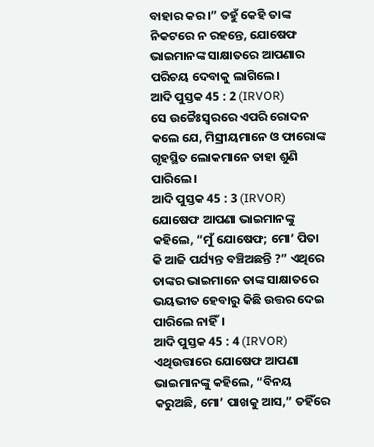ବାହାର କର।” ତହୁଁ କେହି ତାଙ୍କ ନିକଟରେ ନ ରହନ୍ତେ, ଯୋଷେଫ ଭାଇମାନଙ୍କ ସାକ୍ଷାତରେ ଆପଣାର ପରିଚୟ ଦେବାକୁ ଲାଗିଲେ।
ଆଦି ପୁସ୍ତକ 45 : 2 (IRVOR)
ସେ ଉଚ୍ଚୈଃସ୍ୱରରେ ଏପରି ରୋଦନ କଲେ ଯେ, ମିସ୍ରୀୟମାନେ ଓ ଫାରୋଙ୍କ ଗୃହସ୍ଥିତ ଲୋକମାନେ ତାହା ଶୁଣି ପାରିଲେ।
ଆଦି ପୁସ୍ତକ 45 : 3 (IRVOR)
ଯୋଷେଫ ଆପଣା ଭାଇମାନଙ୍କୁ କହିଲେ, “ମୁଁ ଯୋଷେଫ; ମୋ’ ପିତା କି ଆଜି ପର୍ଯ୍ୟନ୍ତ ବଞ୍ଚିଅଛନ୍ତି ?” ଏଥିରେ ତାଙ୍କର ଭାଇମାନେ ତାଙ୍କ ସାକ୍ଷାତରେ ଭୟଭୀତ ହେବାରୁ କିଛି ଉତ୍ତର ଦେଇ ପାରିଲେ ନାହିଁ।
ଆଦି ପୁସ୍ତକ 45 : 4 (IRVOR)
ଏଥିଉତ୍ତାରେ ଯୋଷେଫ ଆପଣା ଭାଇମାନଙ୍କୁ କହିଲେ, “ବିନୟ କରୁଅଛି, ମୋ’ ପାଖକୁ ଆସ,” ତହିଁରେ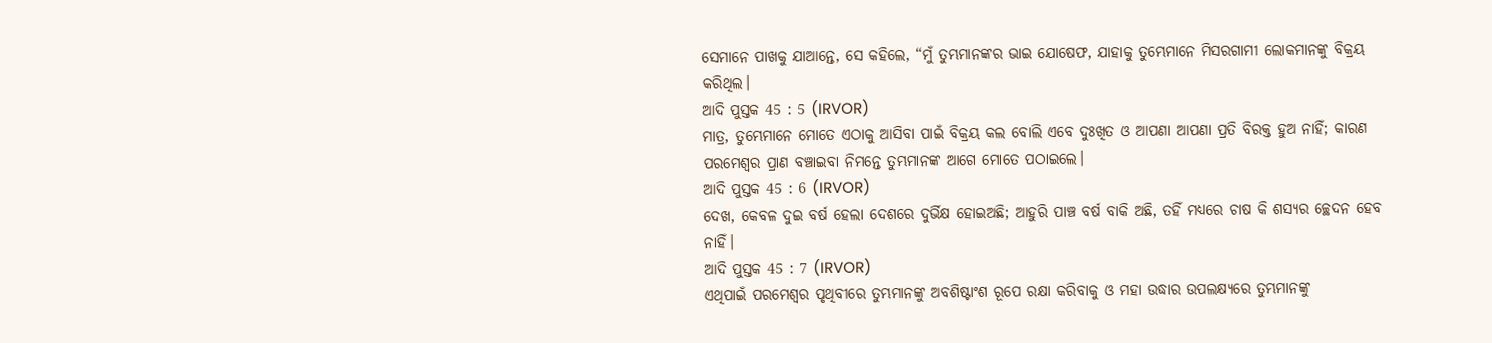ସେମାନେ ପାଖକୁ ଯାଆନ୍ତେ, ସେ କହିଲେ, “ମୁଁ ତୁମ୍ଭମାନଙ୍କର ଭାଇ ଯୋଷେଫ, ଯାହାକୁ ତୁମ୍ଭେମାନେ ମିସରଗାମୀ ଲୋକମାନଙ୍କୁ ବିକ୍ରୟ କରିଥିଲ।
ଆଦି ପୁସ୍ତକ 45 : 5 (IRVOR)
ମାତ୍ର, ତୁମ୍ଭେମାନେ ମୋତେ ଏଠାକୁ ଆସିବା ପାଇଁ ବିକ୍ରୟ କଲ ବୋଲି ଏବେ ଦୁଃଖିତ ଓ ଆପଣା ଆପଣା ପ୍ରତି ବିରକ୍ତ ହୁଅ ନାହିଁ; କାରଣ ପରମେଶ୍ୱର ପ୍ରାଣ ବଞ୍ଚାଇବା ନିମନ୍ତେ ତୁମ୍ଭମାନଙ୍କ ଆଗେ ମୋତେ ପଠାଇଲେ।
ଆଦି ପୁସ୍ତକ 45 : 6 (IRVOR)
ଦେଖ, କେବଳ ଦୁଇ ବର୍ଷ ହେଲା ଦେଶରେ ଦୁର୍ଭିକ୍ଷ ହୋଇଅଛି; ଆହୁରି ପାଞ୍ଚ ବର୍ଷ ବାକି ଅଛି, ତହିଁ ମଧ୍ୟରେ ଚାଷ କି ଶସ୍ୟର ଚ୍ଛେଦନ ହେବ ନାହିଁ।
ଆଦି ପୁସ୍ତକ 45 : 7 (IRVOR)
ଏଥିପାଇଁ ପରମେଶ୍ୱର ପୃଥିବୀରେ ତୁମ୍ଭମାନଙ୍କୁ ଅବଶିଷ୍ଟାଂଶ ରୂପେ ରକ୍ଷା କରିବାକୁ ଓ ମହା ଉଦ୍ଧାର ଉପଲକ୍ଷ୍ୟରେ ତୁମ୍ଭମାନଙ୍କୁ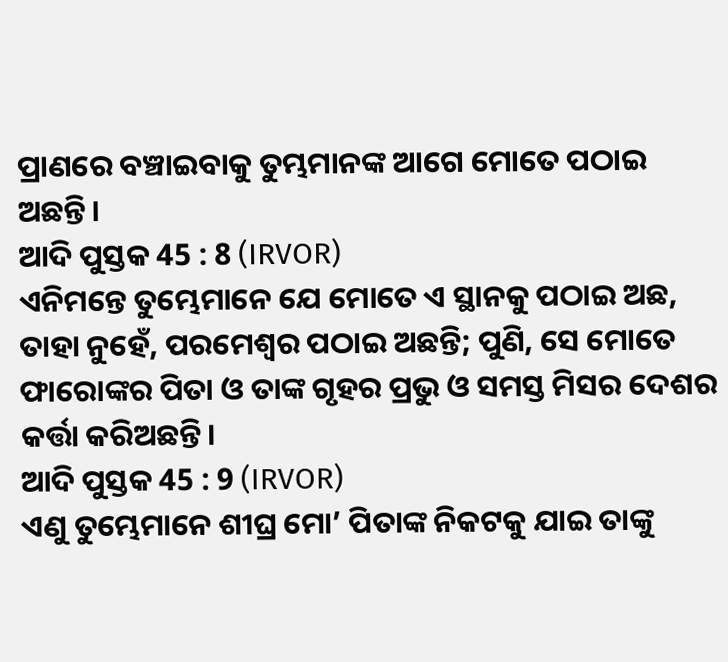ପ୍ରାଣରେ ବଞ୍ଚାଇବାକୁ ତୁମ୍ଭମାନଙ୍କ ଆଗେ ମୋତେ ପଠାଇ ଅଛନ୍ତି।
ଆଦି ପୁସ୍ତକ 45 : 8 (IRVOR)
ଏନିମନ୍ତେ ତୁମ୍ଭେମାନେ ଯେ ମୋତେ ଏ ସ୍ଥାନକୁ ପଠାଇ ଅଛ, ତାହା ନୁହେଁ, ପରମେଶ୍ୱର ପଠାଇ ଅଛନ୍ତି; ପୁଣି, ସେ ମୋତେ ଫାରୋଙ୍କର ପିତା ଓ ତାଙ୍କ ଗୃହର ପ୍ରଭୁ ଓ ସମସ୍ତ ମିସର ଦେଶର କର୍ତ୍ତା କରିଅଛନ୍ତି।
ଆଦି ପୁସ୍ତକ 45 : 9 (IRVOR)
ଏଣୁ ତୁମ୍ଭେମାନେ ଶୀଘ୍ର ମୋ’ ପିତାଙ୍କ ନିକଟକୁ ଯାଇ ତାଙ୍କୁ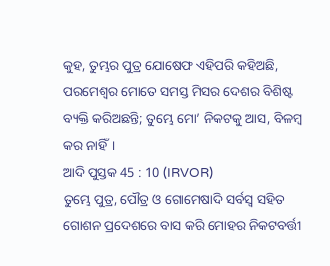କୁହ, ତୁମ୍ଭର ପୁତ୍ର ଯୋଷେଫ ଏହିପରି କହିଅଛି, ପରମେଶ୍ୱର ମୋତେ ସମସ୍ତ ମିସର ଦେଶର ବିଶିଷ୍ଟ ବ୍ୟକ୍ତି କରିଅଛନ୍ତି; ତୁମ୍ଭେ ମୋ’ ନିକଟକୁ ଆସ, ବିଳମ୍ବ କର ନାହିଁ।
ଆଦି ପୁସ୍ତକ 45 : 10 (IRVOR)
ତୁମ୍ଭେ ପୁତ୍ର, ପୌତ୍ର ଓ ଗୋମେଷାଦି ସର୍ବସ୍ୱ ସହିତ ଗୋଶନ ପ୍ରଦେଶରେ ବାସ କରି ମୋହର ନିକଟବର୍ତ୍ତୀ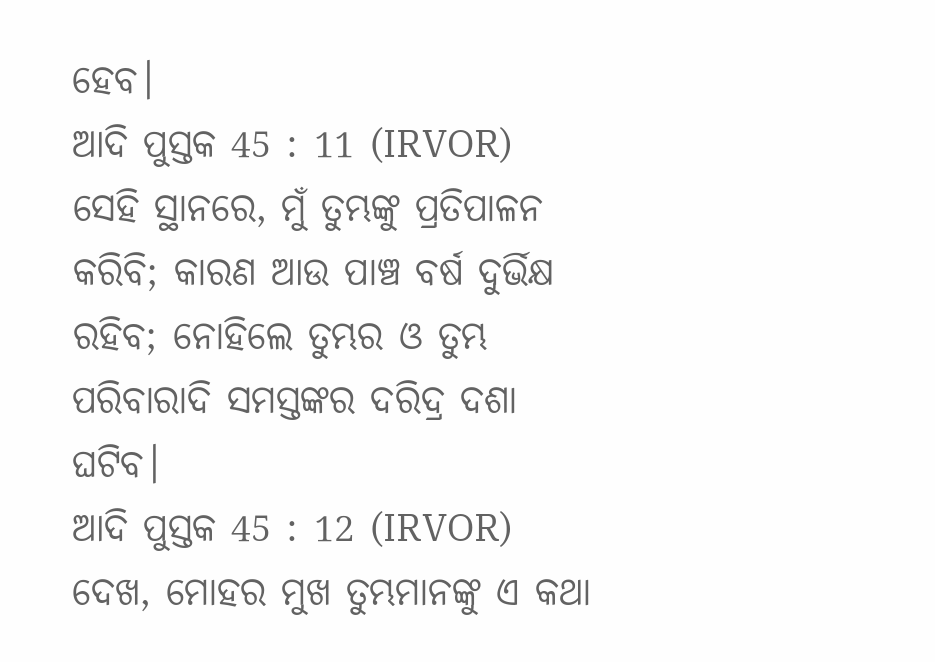ହେବ।
ଆଦି ପୁସ୍ତକ 45 : 11 (IRVOR)
ସେହି ସ୍ଥାନରେ, ମୁଁ ତୁମ୍ଭଙ୍କୁ ପ୍ରତିପାଳନ କରିବି; କାରଣ ଆଉ ପାଞ୍ଚ ବର୍ଷ ଦୁର୍ଭିକ୍ଷ ରହିବ; ନୋହିଲେ ତୁମ୍ଭର ଓ ତୁମ୍ଭ ପରିବାରାଦି ସମସ୍ତଙ୍କର ଦରିଦ୍ର ଦଶା ଘଟିବ।
ଆଦି ପୁସ୍ତକ 45 : 12 (IRVOR)
ଦେଖ, ମୋହର ମୁଖ ତୁମ୍ଭମାନଙ୍କୁ ଏ କଥା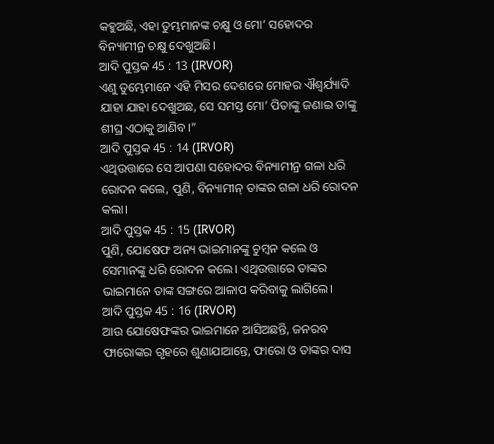କହୁଅଛି, ଏହା ତୁମ୍ଭମାନଙ୍କ ଚକ୍ଷୁ ଓ ମୋ’ ସହୋଦର ବିନ୍ୟାମୀନ୍ର ଚକ୍ଷୁ ଦେଖୁଅଛି।
ଆଦି ପୁସ୍ତକ 45 : 13 (IRVOR)
ଏଣୁ ତୁମ୍ଭେମାନେ ଏହି ମିସର ଦେଶରେ ମୋହର ଐଶ୍ୱର୍ଯ୍ୟାଦି ଯାହା ଯାହା ଦେଖୁଅଛ, ସେ ସମସ୍ତ ମୋ’ ପିତାଙ୍କୁ ଜଣାଇ ତାଙ୍କୁ ଶୀଘ୍ର ଏଠାକୁ ଆଣିବ।”
ଆଦି ପୁସ୍ତକ 45 : 14 (IRVOR)
ଏଥିଉତ୍ତାରେ ସେ ଆପଣା ସହୋଦର ବିନ୍ୟାମୀନ୍ର ଗଳା ଧରି ରୋଦନ କଲେ, ପୁଣି, ବିନ୍ୟାମୀନ୍ ତାଙ୍କର ଗଳା ଧରି ରୋଦନ କଲା।
ଆଦି ପୁସ୍ତକ 45 : 15 (IRVOR)
ପୁଣି, ଯୋଷେଫ ଅନ୍ୟ ଭାଇମାନଙ୍କୁ ଚୁମ୍ବନ କଲେ ଓ ସେମାନଙ୍କୁ ଧରି ରୋଦନ କଲେ। ଏଥିଉତ୍ତାରେ ତାଙ୍କର ଭାଇମାନେ ତାଙ୍କ ସଙ୍ଗରେ ଆଳାପ କରିବାକୁ ଲାଗିଲେ।
ଆଦି ପୁସ୍ତକ 45 : 16 (IRVOR)
ଆଉ ଯୋଷେଫଙ୍କର ଭାଇମାନେ ଆସିଅଛନ୍ତି, ଜନରବ ଫାରୋଙ୍କର ଗୃହରେ ଶୁଣାଯାଆନ୍ତେ, ଫାରୋ ଓ ତାଙ୍କର ଦାସ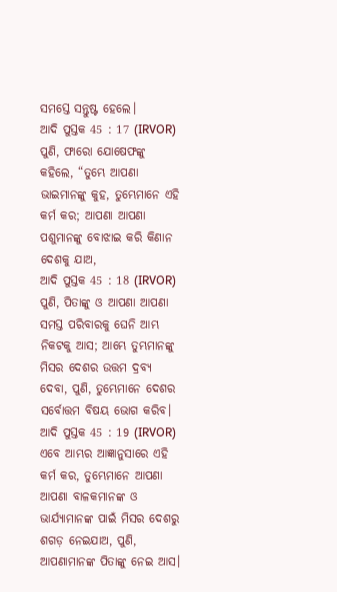ସମସ୍ତେ ସନ୍ତୁଷ୍ଟ ହେଲେ।
ଆଦି ପୁସ୍ତକ 45 : 17 (IRVOR)
ପୁଣି, ଫାରୋ ଯୋଷେଫଙ୍କୁ କହିଲେ, “ତୁମ୍ଭେ ଆପଣା ଭାଇମାନଙ୍କୁ କୁହ, ତୁମ୍ଭେମାନେ ଏହି କର୍ମ କର; ଆପଣା ଆପଣା ପଶୁମାନଙ୍କୁ ବୋଝାଇ କରି କିଣାନ ଦେଶକୁ ଯାଅ,
ଆଦି ପୁସ୍ତକ 45 : 18 (IRVOR)
ପୁଣି, ପିତାଙ୍କୁ ଓ ଆପଣା ଆପଣା ସମସ୍ତ ପରିବାରକୁ ଘେନି ଆମ୍ଭ ନିକଟକୁ ଆସ; ଆମ୍ଭେ ତୁମ୍ଭମାନଙ୍କୁ ମିସର ଦେଶର ଉତ୍ତମ ଦ୍ରବ୍ୟ ଦେବା, ପୁଣି, ତୁମ୍ଭେମାନେ ଦେଶର ସର୍ବୋତ୍ତମ ବିଷୟ ଭୋଗ କରିବ।
ଆଦି ପୁସ୍ତକ 45 : 19 (IRVOR)
ଏବେ ଆମ୍ଭର ଆଜ୍ଞାନୁସାରେ ଏହି କର୍ମ କର, ତୁମ୍ଭେମାନେ ଆପଣା ଆପଣା ବାଳକମାନଙ୍କ ଓ ଭାର୍ଯ୍ୟାମାନଙ୍କ ପାଇଁ ମିସର ଦେଶରୁ ଶଗଡ଼ ନେଇଯାଅ, ପୁଣି, ଆପଣାମାନଙ୍କ ପିତାଙ୍କୁ ନେଇ ଆସ।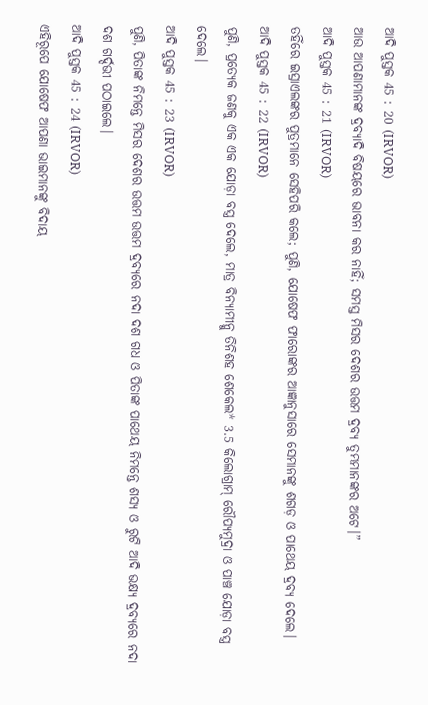ଆଦି ପୁସ୍ତକ 45 : 20 (IRVOR)
ଆଉ ଆପଣାମାନଙ୍କ ଦ୍ରବ୍ୟାଦି ବିଷୟରେ ଭାବନା କର ନାହିଁ; ସମସ୍ତ ମିସର ଦେଶର ଉତ୍ତମ ଦ୍ରବ୍ୟ ତୁମ୍ଭମାନଙ୍କର ଅଟେ।”
ଆଦି ପୁସ୍ତକ 45 : 21 (IRVOR)
ତହିଁରେ ଇସ୍ରାଏଲଙ୍କର ପୁତ୍ରମାନେ ସେହିପରି କଲେ; ପୁଣି, ଯୋଷେଫ ଫାରୋଙ୍କର ଆଜ୍ଞାନୁସାରେ ସେମାନଙ୍କୁ ଶଗଡ଼ ଓ ପାଥେୟ ଦ୍ରବ୍ୟ ଦେଲେ।
ଆଦି ପୁସ୍ତକ 45 : 22 (IRVOR)
ପୁଣି, ପ୍ରତ୍ୟେକ ଜଣକୁ ଏକ ଏକ ଯୋଡ଼ା ବସ୍ତ୍ର ଦେଲେ, ମାତ୍ର ବିନ୍ୟାମୀନ୍କୁ ତିନିଶହ ଶେକେଲ* 3.5 କିଲୋଗ୍ରାମ୍ ରୌପ୍ୟମୁଦ୍ରା ଓ ପାଞ୍ଚ ଯୋଡ଼ା ବସ୍ତ୍ର ଦେଲେ।
ଆଦି ପୁସ୍ତକ 45 : 23 (IRVOR)
ପୁଣି, ପିତାଙ୍କ ନିମନ୍ତେ ମିସର ଦେଶର ଉତ୍ତମ ଉତ୍ତମ ଦ୍ରବ୍ୟରେ ନଦା ଦଶ ଗଧ ଓ ପିତାଙ୍କ ପାଥେୟ ନିମନ୍ତେ ଶସ୍ୟ ଓ ରୁଟି ଆଦି ଭକ୍ଷ୍ୟ ଦ୍ରବ୍ୟରେ ନଦା ଦଶ ଗର୍ଦ୍ଦଭୀ ପଠାଇଲେ।
ଆଦି ପୁସ୍ତକ 45 : 24 (IRVOR)
ଏହିରୂପେ ଯୋଷେଫ ଆପଣା ଭାଇମାନଙ୍କୁ ବିଦାୟ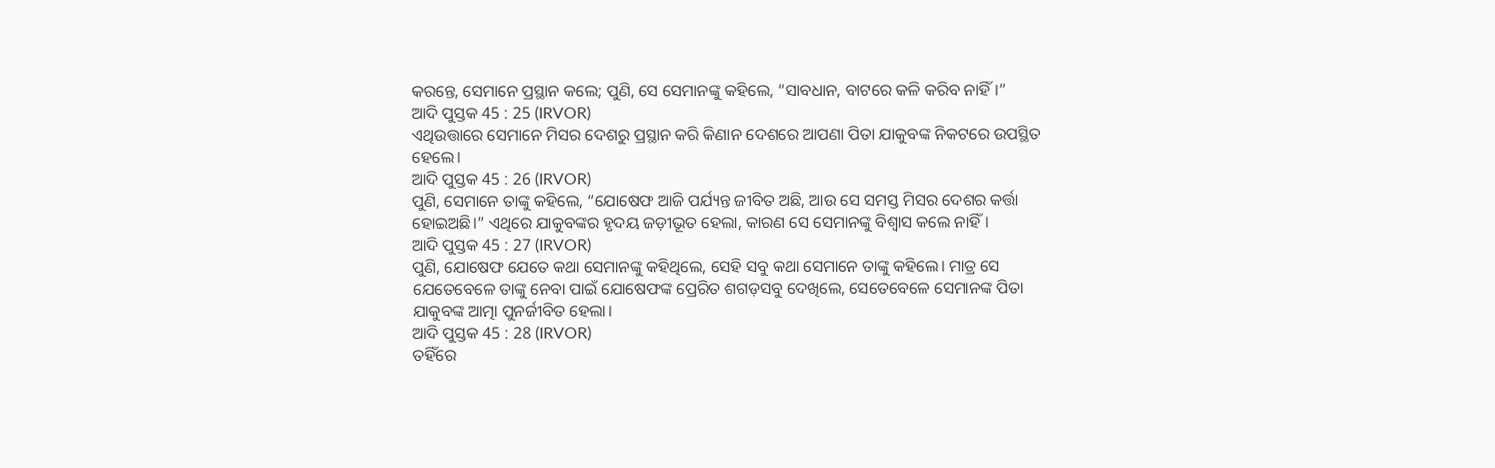କରନ୍ତେ, ସେମାନେ ପ୍ରସ୍ଥାନ କଲେ; ପୁଣି, ସେ ସେମାନଙ୍କୁ କହିଲେ, “ସାବଧାନ, ବାଟରେ କଳି କରିବ ନାହିଁ।”
ଆଦି ପୁସ୍ତକ 45 : 25 (IRVOR)
ଏଥିଉତ୍ତାରେ ସେମାନେ ମିସର ଦେଶରୁ ପ୍ରସ୍ଥାନ କରି କିଣାନ ଦେଶରେ ଆପଣା ପିତା ଯାକୁବଙ୍କ ନିକଟରେ ଉପସ୍ଥିତ ହେଲେ।
ଆଦି ପୁସ୍ତକ 45 : 26 (IRVOR)
ପୁଣି, ସେମାନେ ତାଙ୍କୁ କହିଲେ, “ଯୋଷେଫ ଆଜି ପର୍ଯ୍ୟନ୍ତ ଜୀବିତ ଅଛି, ଆଉ ସେ ସମସ୍ତ ମିସର ଦେଶର କର୍ତ୍ତା ହୋଇଅଛି।” ଏଥିରେ ଯାକୁବଙ୍କର ହୃଦୟ ଜଡ଼ୀଭୂତ ହେଲା, କାରଣ ସେ ସେମାନଙ୍କୁ ବିଶ୍ୱାସ କଲେ ନାହିଁ।
ଆଦି ପୁସ୍ତକ 45 : 27 (IRVOR)
ପୁଣି, ଯୋଷେଫ ଯେତେ କଥା ସେମାନଙ୍କୁ କହିଥିଲେ, ସେହି ସବୁ କଥା ସେମାନେ ତାଙ୍କୁ କହିଲେ। ମାତ୍ର ସେ ଯେତେବେଳେ ତାଙ୍କୁ ନେବା ପାଇଁ ଯୋଷେଫଙ୍କ ପ୍ରେରିତ ଶଗଡ଼ସବୁ ଦେଖିଲେ, ସେତେବେଳେ ସେମାନଙ୍କ ପିତା ଯାକୁବଙ୍କ ଆତ୍ମା ପୁନର୍ଜୀବିତ ହେଲା।
ଆଦି ପୁସ୍ତକ 45 : 28 (IRVOR)
ତହିଁରେ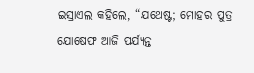ଇସ୍ରାଏଲ କହିଲେ, “ଯଥେଷ୍ଟ; ମୋହର ପୁତ୍ର ଯୋଷେଫ ଆଜି ପର୍ଯ୍ୟନ୍ତ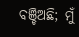ବଞ୍ଚିଅଛି; ମୁଁ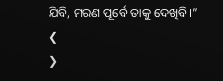ଯିବି, ମରଣ ପୂର୍ବେ ତାକୁ ଦେଖିବି।”
❮
❯